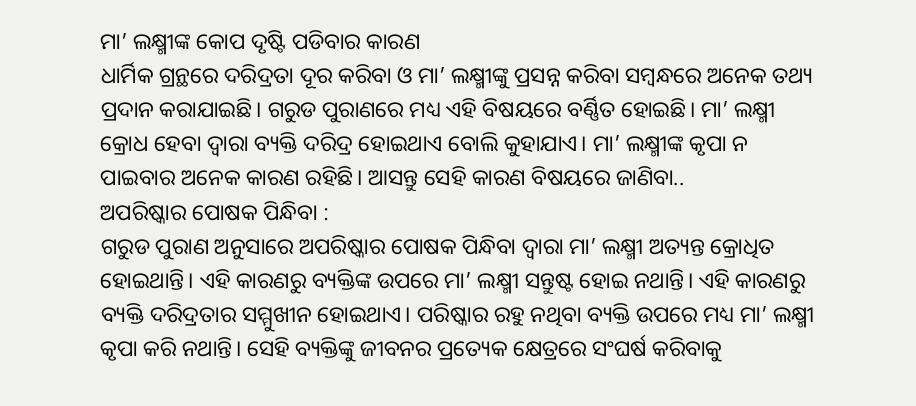ମା’ ଲକ୍ଷ୍ମୀଙ୍କ କୋପ ଦୃଷ୍ଟି ପଡିବାର କାରଣ
ଧାର୍ମିକ ଗ୍ରନ୍ଥରେ ଦରିଦ୍ରତା ଦୂର କରିବା ଓ ମା’ ଲକ୍ଷ୍ମୀଙ୍କୁ ପ୍ରସନ୍ନ କରିବା ସମ୍ବନ୍ଧରେ ଅନେକ ତଥ୍ୟ ପ୍ରଦାନ କରାଯାଇଛି। ଗରୁଡ ପୁରାଣରେ ମଧ୍ୟ ଏହି ବିଷୟରେ ବର୍ଣ୍ଣିତ ହୋଇଛି। ମା’ ଲକ୍ଷ୍ମୀ କ୍ରୋଧ ହେବା ଦ୍ୱାରା ବ୍ୟକ୍ତି ଦରିଦ୍ର ହୋଇଥାଏ ବୋଲି କୁହାଯାଏ। ମା’ ଲକ୍ଷ୍ମୀଙ୍କ କୃପା ନ ପାଇବାର ଅନେକ କାରଣ ରହିଛି। ଆସନ୍ତୁ ସେହି କାରଣ ବିଷୟରେ ଜାଣିବା..
ଅପରିଷ୍କାର ପୋଷକ ପିନ୍ଧିବା :
ଗରୁଡ ପୁରାଣ ଅନୁସାରେ ଅପରିଷ୍କାର ପୋଷକ ପିନ୍ଧିବା ଦ୍ୱାରା ମା’ ଲକ୍ଷ୍ମୀ ଅତ୍ୟନ୍ତ କ୍ରୋଧିତ ହୋଇଥାନ୍ତି। ଏହି କାରଣରୁ ବ୍ୟକ୍ତିଙ୍କ ଉପରେ ମା’ ଲକ୍ଷ୍ମୀ ସନ୍ତୁଷ୍ଟ ହୋଇ ନଥାନ୍ତି। ଏହି କାରଣରୁ ବ୍ୟକ୍ତି ଦରିଦ୍ରତାର ସମ୍ମୁଖୀନ ହୋଇଥାଏ। ପରିଷ୍କାର ରହୁ ନଥିବା ବ୍ୟକ୍ତି ଉପରେ ମଧ୍ୟ ମା’ ଲକ୍ଷ୍ମୀ କୃପା କରି ନଥାନ୍ତି। ସେହି ବ୍ୟକ୍ତିଙ୍କୁ ଜୀବନର ପ୍ରତ୍ୟେକ କ୍ଷେତ୍ରରେ ସଂଘର୍ଷ କରିବାକୁ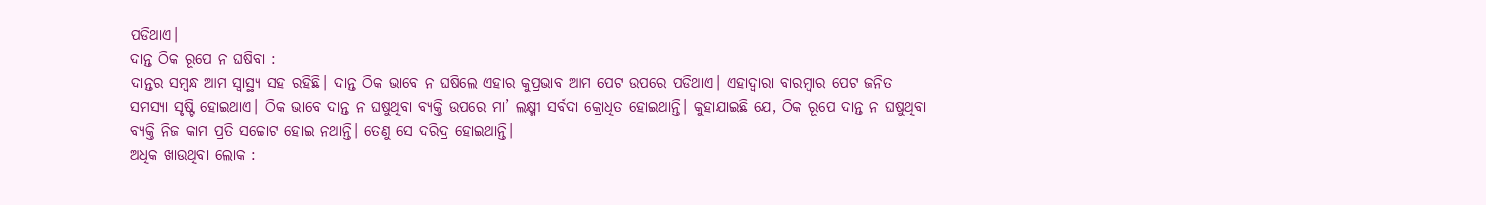ପଡିଥାଏ।
ଦାନ୍ତ ଠିକ ରୂପେ ନ ଘଷିବା :
ଦାନ୍ତର ସମ୍ବନ୍ଧ ଆମ ସ୍ୱାସ୍ଥ୍ୟ ସହ ରହିଛି। ଦାନ୍ତ ଠିକ ଭାବେ ନ ଘଷିଲେ ଏହାର କୁପ୍ରଭାବ ଆମ ପେଟ ଉପରେ ପଡିଥାଏ। ଏହାଦ୍ୱାରା ବାରମ୍ବାର ପେଟ ଜନିତ ସମସ୍ୟା ସୃଷ୍ଟି ହୋଇଥାଏ। ଠିକ ଭାବେ ଦାନ୍ତ ନ ଘଷୁଥିବା ବ୍ୟକ୍ତି ଉପରେ ମା’ ଲକ୍ଷ୍ମୀ ସର୍ବଦା କ୍ରୋଧିତ ହୋଇଥାନ୍ତି। କୁହାଯାଇଛି ଯେ, ଠିକ ରୂପେ ଦାନ୍ତ ନ ଘଷୁଥିବା ବ୍ୟକ୍ତି ନିଜ କାମ ପ୍ରତି ସଚ୍ଚୋଟ ହୋଇ ନଥାନ୍ତି। ତେଣୁ ସେ ଦରିଦ୍ର ହୋଇଥାନ୍ତି।
ଅଧିକ ଖାଉଥିବା ଲୋକ :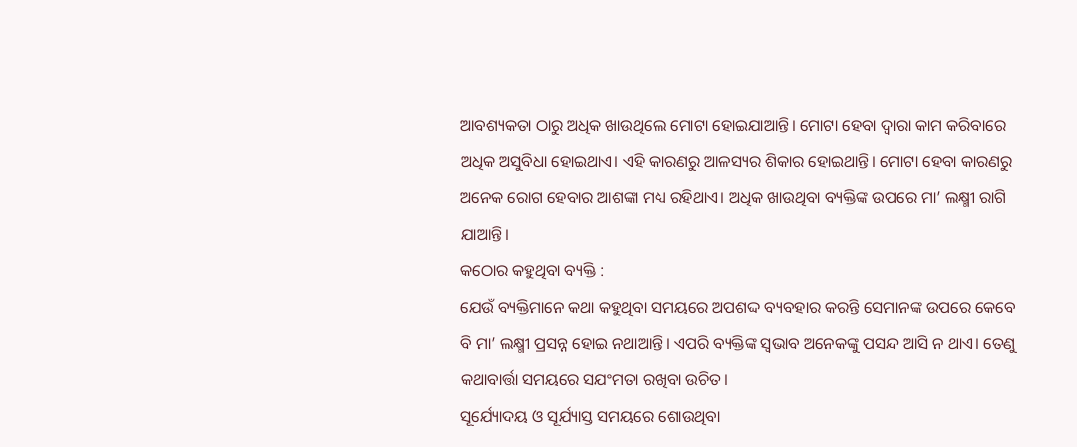ଆବଶ୍ୟକତା ଠାରୁ ଅଧିକ ଖାଉଥିଲେ ମୋଟା ହୋଇଯାଆନ୍ତି। ମୋଟା ହେବା ଦ୍ୱାରା କାମ କରିବାରେ ଅଧିକ ଅସୁବିଧା ହୋଇଥାଏ। ଏହି କାରଣରୁ ଆଳସ୍ୟର ଶିକାର ହୋଇଥାନ୍ତି। ମୋଟା ହେବା କାରଣରୁ ଅନେକ ରୋଗ ହେବାର ଆଶଙ୍କା ମଧ୍ୟ ରହିଥାଏ। ଅଧିକ ଖାଉଥିବା ବ୍ୟକ୍ତିଙ୍କ ଉପରେ ମା’ ଲକ୍ଷ୍ମୀ ରାଗି ଯାଆନ୍ତି।
କଠୋର କହୁଥିବା ବ୍ୟକ୍ତି :
ଯେଉଁ ବ୍ୟକ୍ତିମାନେ କଥା କହୁଥିବା ସମୟରେ ଅପଶଦ୍ଦ ବ୍ୟବହାର କରନ୍ତି ସେମାନଙ୍କ ଉପରେ କେବେ ବି ମା’ ଲକ୍ଷ୍ମୀ ପ୍ରସନ୍ନ ହୋଇ ନଥାଆନ୍ତି। ଏପରି ବ୍ୟକ୍ତିଙ୍କ ସ୍ୱଭାବ ଅନେକଙ୍କୁ ପସନ୍ଦ ଆସି ନ ଥାଏ। ତେଣୁ କଥାବାର୍ତ୍ତା ସମୟରେ ସଯଂମତା ରଖିବା ଉଚିତ।
ସୂର୍ଯ୍ୟୋଦୟ ଓ ସୂର୍ଯ୍ୟାସ୍ତ ସମୟରେ ଶୋଉଥିବା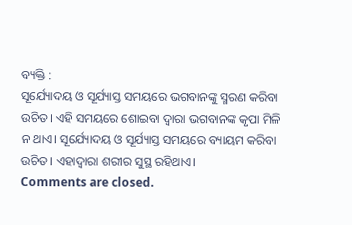ବ୍ୟକ୍ତି :
ସୂର୍ଯ୍ୟୋଦୟ ଓ ସୂର୍ଯ୍ୟାସ୍ତ ସମୟରେ ଭଗବାନଙ୍କୁ ସ୍ମରଣ କରିବା ଉଚିତ। ଏହି ସମୟରେ ଶୋଇବା ଦ୍ୱାରା ଭଗବାନଙ୍କ କୃପା ମିଳି ନ ଥାଏ। ସୂର୍ଯ୍ୟୋଦୟ ଓ ସୂର୍ଯ୍ୟାସ୍ତ ସମୟରେ ବ୍ୟାୟମ କରିବା ଉଚିତ। ଏହାଦ୍ୱାରା ଶରୀର ସୁସ୍ଥ ରହିଥାଏ।
Comments are closed.